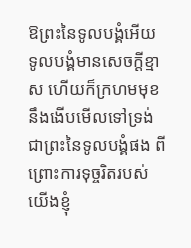ឱព្រះនៃទូលបង្គំអើយ ទូលបង្គំមានសេចក្ដីខ្មាស ហើយក៏ក្រហមមុខ នឹងងើបមើលទៅទ្រង់ ជាព្រះនៃទូលបង្គំផង ពីព្រោះការទុច្ចរិតរបស់យើងខ្ញុំ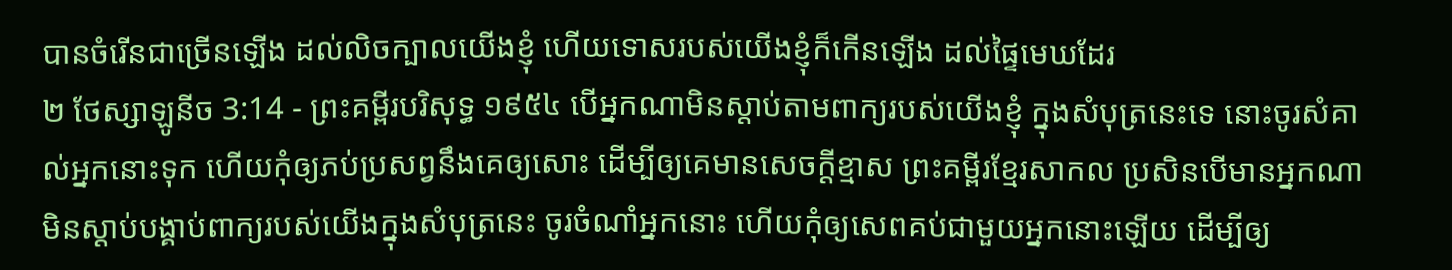បានចំរើនជាច្រើនឡើង ដល់លិចក្បាលយើងខ្ញុំ ហើយទោសរបស់យើងខ្ញុំក៏កើនឡើង ដល់ផ្ទៃមេឃដែរ
២ ថែស្សាឡូនីច 3:14 - ព្រះគម្ពីរបរិសុទ្ធ ១៩៥៤ បើអ្នកណាមិនស្តាប់តាមពាក្យរបស់យើងខ្ញុំ ក្នុងសំបុត្រនេះទេ នោះចូរសំគាល់អ្នកនោះទុក ហើយកុំឲ្យភប់ប្រសព្វនឹងគេឲ្យសោះ ដើម្បីឲ្យគេមានសេចក្ដីខ្មាស ព្រះគម្ពីរខ្មែរសាកល ប្រសិនបើមានអ្នកណាមិនស្ដាប់បង្គាប់ពាក្យរបស់យើងក្នុងសំបុត្រនេះ ចូរចំណាំអ្នកនោះ ហើយកុំឲ្យសេពគប់ជាមួយអ្នកនោះឡើយ ដើម្បីឲ្យ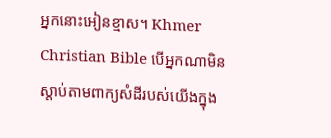អ្នកនោះអៀនខ្មាស។ Khmer Christian Bible បើអ្នកណាមិនស្តាប់តាមពាក្យសំដីរបស់យើងក្នុង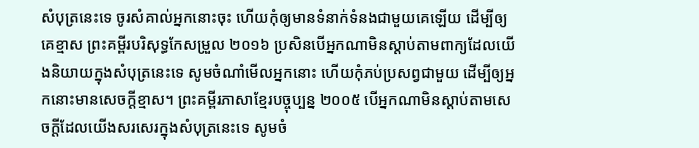សំបុត្រនេះទេ ចូរសំគាល់អ្នកនោះចុះ ហើយកុំឲ្យមានទំនាក់ទំនងជាមួយគេឡើយ ដើម្បីឲ្យគេខ្មាស ព្រះគម្ពីរបរិសុទ្ធកែសម្រួល ២០១៦ ប្រសិនបើអ្នកណាមិនស្តាប់តាមពាក្យដែលយើងនិយាយក្នុងសំបុត្រនេះទេ សូមចំណាំមើលអ្នកនោះ ហើយកុំភប់ប្រសព្វជាមួយ ដើម្បីឲ្យអ្នកនោះមានសេចក្ដីខ្មាស។ ព្រះគម្ពីរភាសាខ្មែរបច្ចុប្បន្ន ២០០៥ បើអ្នកណាមិនស្ដាប់តាមសេចក្ដីដែលយើងសរសេរក្នុងសំបុត្រនេះទេ សូមចំ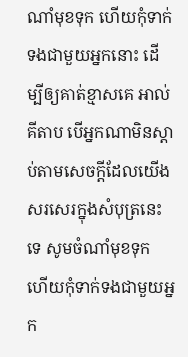ណាំមុខទុក ហើយកុំទាក់ទងជាមួយអ្នកនោះ ដើម្បីឲ្យគាត់ខ្មាសគេ អាល់គីតាប បើអ្នកណាមិនស្ដាប់តាមសេចក្ដីដែលយើងសរសេរក្នុងសំបុត្រនេះទេ សូមចំណាំមុខទុក ហើយកុំទាក់ទងជាមួយអ្នក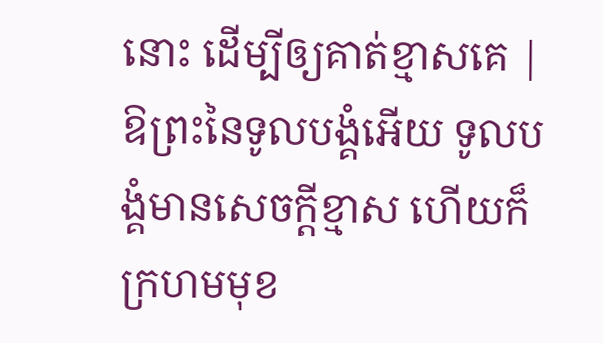នោះ ដើម្បីឲ្យគាត់ខ្មាសគេ |
ឱព្រះនៃទូលបង្គំអើយ ទូលបង្គំមានសេចក្ដីខ្មាស ហើយក៏ក្រហមមុខ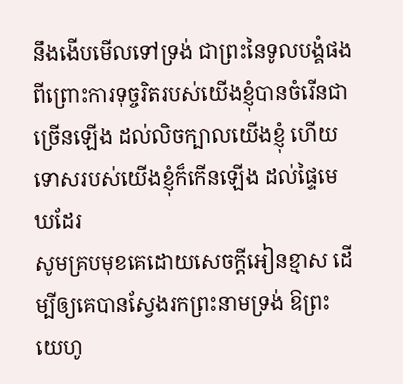នឹងងើបមើលទៅទ្រង់ ជាព្រះនៃទូលបង្គំផង ពីព្រោះការទុច្ចរិតរបស់យើងខ្ញុំបានចំរើនជាច្រើនឡើង ដល់លិចក្បាលយើងខ្ញុំ ហើយទោសរបស់យើងខ្ញុំក៏កើនឡើង ដល់ផ្ទៃមេឃដែរ
សូមគ្របមុខគេដោយសេចក្ដីអៀនខ្មាស ដើម្បីឲ្យគេបានស្វែងរកព្រះនាមទ្រង់ ឱព្រះយេហូ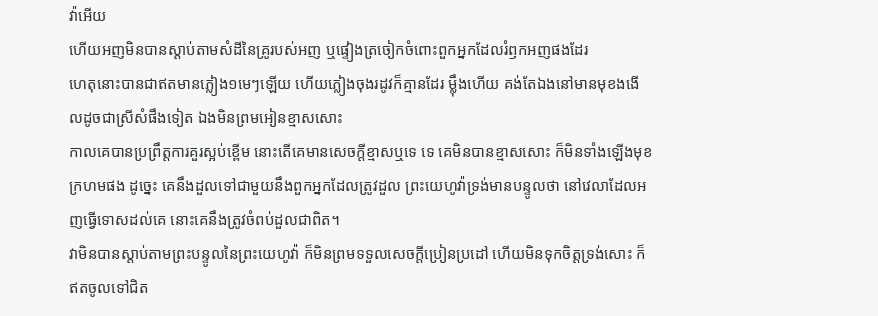វ៉ាអើយ
ហើយអញមិនបានស្តាប់តាមសំដីនៃគ្រូរបស់អញ ឬផ្ទៀងត្រចៀកចំពោះពួកអ្នកដែលរំឭកអញផងដែរ
ហេតុនោះបានជាឥតមានភ្លៀង១មេៗឡើយ ហើយភ្លៀងចុងរដូវក៏គ្មានដែរ ម៉្លឹងហើយ គង់តែឯងនៅមានមុខងងើលដូចជាស្រីសំផឹងទៀត ឯងមិនព្រមអៀនខ្មាសសោះ
កាលគេបានប្រព្រឹត្តការគួរស្អប់ខ្ពើម នោះតើគេមានសេចក្ដីខ្មាសឬទេ ទេ គេមិនបានខ្មាសសោះ ក៏មិនទាំងឡើងមុខក្រហមផង ដូច្នេះ គេនឹងដួលទៅជាមួយនឹងពួកអ្នកដែលត្រូវដួល ព្រះយេហូវ៉ាទ្រង់មានបន្ទូលថា នៅវេលាដែលអញធ្វើទោសដល់គេ នោះគេនឹងត្រូវចំពប់ដួលជាពិត។
វាមិនបានស្តាប់តាមព្រះបន្ទូលនៃព្រះយេហូវ៉ា ក៏មិនព្រមទទួលសេចក្ដីប្រៀនប្រដៅ ហើយមិនទុកចិត្តទ្រង់សោះ ក៏ឥតចូលទៅជិត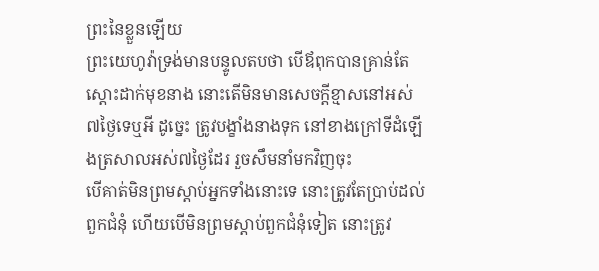ព្រះនៃខ្លួនឡើយ
ព្រះយេហូវ៉ាទ្រង់មានបន្ទូលតបថា បើឪពុកបានគ្រាន់តែស្តោះដាក់មុខនាង នោះតើមិនមានសេចក្ដីខ្មាសនៅអស់៧ថ្ងៃទេឬអី ដូច្នេះ ត្រូវបង្ខាំងនាងទុក នៅខាងក្រៅទីដំឡើងត្រសាលអស់៧ថ្ងៃដែរ រួចសឹមនាំមកវិញចុះ
បើគាត់មិនព្រមស្តាប់អ្នកទាំងនោះទេ នោះត្រូវតែប្រាប់ដល់ពួកជំនុំ ហើយបើមិនព្រមស្តាប់ពួកជំនុំទៀត នោះត្រូវ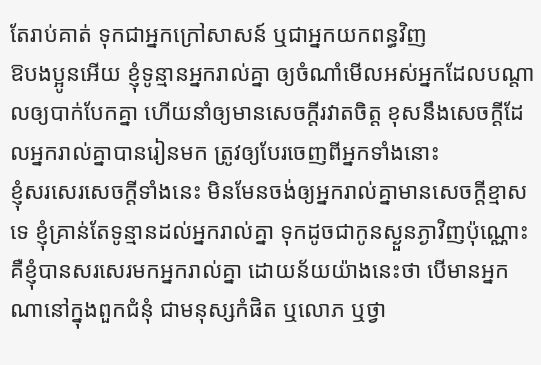តែរាប់គាត់ ទុកជាអ្នកក្រៅសាសន៍ ឬជាអ្នកយកពន្ធវិញ
ឱបងប្អូនអើយ ខ្ញុំទូន្មានអ្នករាល់គ្នា ឲ្យចំណាំមើលអស់អ្នកដែលបណ្តាលឲ្យបាក់បែកគ្នា ហើយនាំឲ្យមានសេចក្ដីរវាតចិត្ត ខុសនឹងសេចក្ដីដែលអ្នករាល់គ្នាបានរៀនមក ត្រូវឲ្យបែរចេញពីអ្នកទាំងនោះ
ខ្ញុំសរសេរសេចក្ដីទាំងនេះ មិនមែនចង់ឲ្យអ្នករាល់គ្នាមានសេចក្ដីខ្មាសទេ ខ្ញុំគ្រាន់តែទូន្មានដល់អ្នករាល់គ្នា ទុកដូចជាកូនស្ងួនភ្ងាវិញប៉ុណ្ណោះ
គឺខ្ញុំបានសរសេរមកអ្នករាល់គ្នា ដោយន័យយ៉ាងនេះថា បើមានអ្នកណានៅក្នុងពួកជំនុំ ជាមនុស្សកំផិត ឬលោភ ឬថ្វា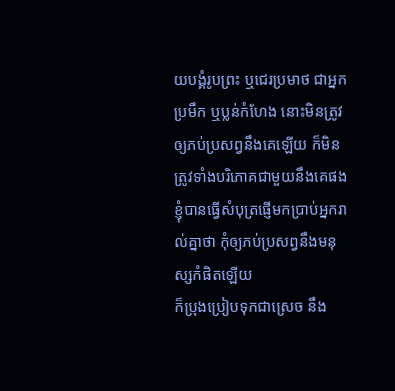យបង្គំរូបព្រះ ឬជេរប្រមាថ ជាអ្នកប្រមឹក ឬប្លន់កំហែង នោះមិនត្រូវឲ្យភប់ប្រសព្វនឹងគេឡើយ ក៏មិនត្រូវទាំងបរិភោគជាមួយនឹងគេផង
ខ្ញុំបានធ្វើសំបុត្រផ្ញើមកប្រាប់អ្នករាល់គ្នាថា កុំឲ្យភប់ប្រសព្វនឹងមនុស្សកំផិតឡើយ
ក៏ប្រុងប្រៀបទុកជាស្រេច នឹង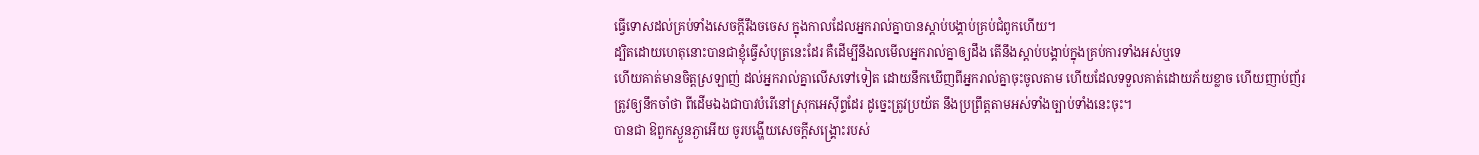ធ្វើទោសដល់គ្រប់ទាំងសេចក្ដីរឹងចចេស ក្នុងកាលដែលអ្នករាល់គ្នាបានស្តាប់បង្គាប់គ្រប់ជំពូកហើយ។
ដ្បិតដោយហេតុនោះបានជាខ្ញុំធ្វើសំបុត្រនេះដែរ គឺដើម្បីនឹងលមើលអ្នករាល់គ្នាឲ្យដឹង តើនឹងស្តាប់បង្គាប់ក្នុងគ្រប់ការទាំងអស់ឬទេ
ហើយគាត់មានចិត្តស្រឡាញ់ ដល់អ្នករាល់គ្នាលើសទៅទៀត ដោយនឹកឃើញពីអ្នករាល់គ្នាចុះចូលតាម ហើយដែលទទួលគាត់ដោយភ័យខ្លាច ហើយញាប់ញ័រ
ត្រូវឲ្យនឹកចាំថា ពីដើមឯងជាបាវបំរើនៅស្រុកអេស៊ីព្ទដែរ ដូច្នេះត្រូវប្រយ័ត នឹងប្រព្រឹត្តតាមអស់ទាំងច្បាប់ទាំងនេះចុះ។
បានជា ឱពួកស្ងួនភ្ងាអើយ ចូរបង្ហើយសេចក្ដីសង្គ្រោះរបស់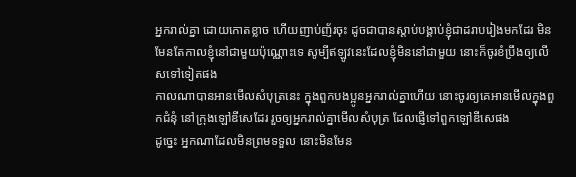អ្នករាល់គ្នា ដោយកោតខ្លាច ហើយញាប់ញ័រចុះ ដូចជាបានស្តាប់បង្គាប់ខ្ញុំជាដរាបរៀងមកដែរ មិនមែនតែកាលខ្ញុំនៅជាមួយប៉ុណ្ណោះទេ សូម្បីឥឡូវនេះដែលខ្ញុំមិននៅជាមួយ នោះក៏ចូរខំប្រឹងឲ្យលើសទៅទៀតផង
កាលណាបានអានមើលសំបុត្រនេះ ក្នុងពួកបងប្អូនអ្នករាល់គ្នាហើយ នោះចូរឲ្យគេអានមើលក្នុងពួកជំនុំ នៅក្រុងឡៅឌីសេដែរ រួចឲ្យអ្នករាល់គ្នាមើលសំបុត្រ ដែលផ្ញើទៅពួកឡៅឌីសេផង
ដូច្នេះ អ្នកណាដែលមិនព្រមទទួល នោះមិនមែន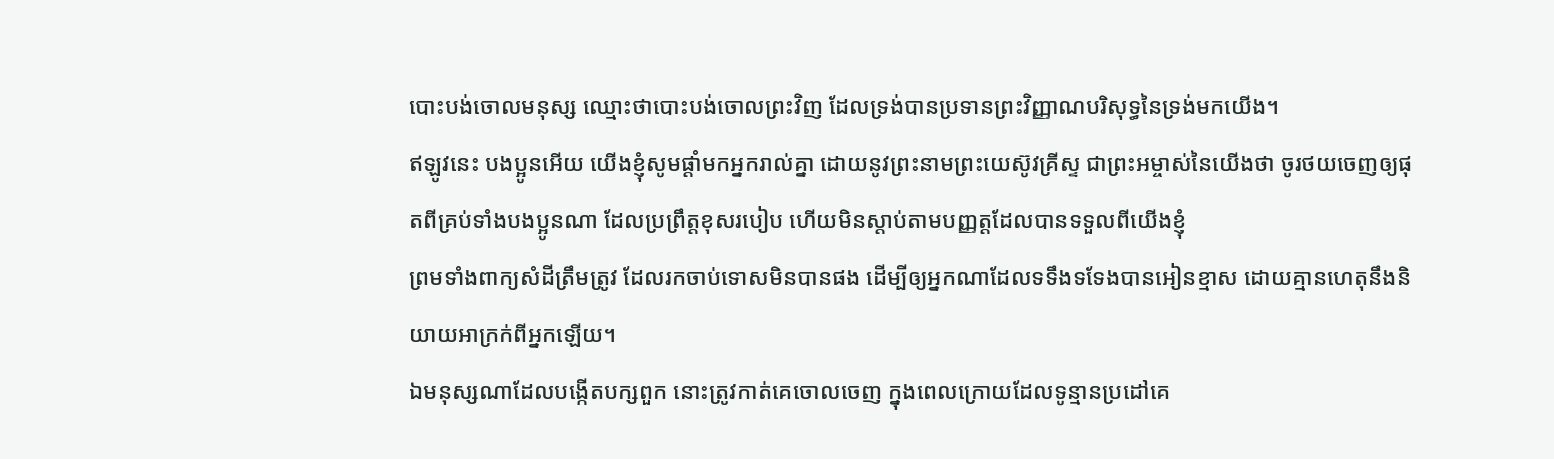បោះបង់ចោលមនុស្ស ឈ្មោះថាបោះបង់ចោលព្រះវិញ ដែលទ្រង់បានប្រទានព្រះវិញ្ញាណបរិសុទ្ធនៃទ្រង់មកយើង។
ឥឡូវនេះ បងប្អូនអើយ យើងខ្ញុំសូមផ្តាំមកអ្នករាល់គ្នា ដោយនូវព្រះនាមព្រះយេស៊ូវគ្រីស្ទ ជាព្រះអម្ចាស់នៃយើងថា ចូរថយចេញឲ្យផុតពីគ្រប់ទាំងបងប្អូនណា ដែលប្រព្រឹត្តខុសរបៀប ហើយមិនស្តាប់តាមបញ្ញត្តដែលបានទទួលពីយើងខ្ញុំ
ព្រមទាំងពាក្យសំដីត្រឹមត្រូវ ដែលរកចាប់ទោសមិនបានផង ដើម្បីឲ្យអ្នកណាដែលទទឹងទទែងបានអៀនខ្មាស ដោយគ្មានហេតុនឹងនិយាយអាក្រក់ពីអ្នកឡើយ។
ឯមនុស្សណាដែលបង្កើតបក្សពួក នោះត្រូវកាត់គេចោលចេញ ក្នុងពេលក្រោយដែលទូន្មានប្រដៅគេ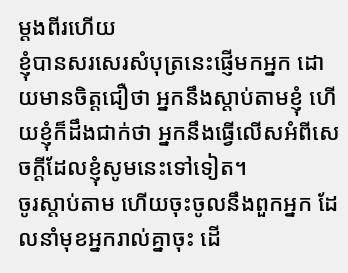ម្តងពីរហើយ
ខ្ញុំបានសរសេរសំបុត្រនេះផ្ញើមកអ្នក ដោយមានចិត្តជឿថា អ្នកនឹងស្តាប់តាមខ្ញុំ ហើយខ្ញុំក៏ដឹងជាក់ថា អ្នកនឹងធ្វើលើសអំពីសេចក្ដីដែលខ្ញុំសូមនេះទៅទៀត។
ចូរស្តាប់តាម ហើយចុះចូលនឹងពួកអ្នក ដែលនាំមុខអ្នករាល់គ្នាចុះ ដើ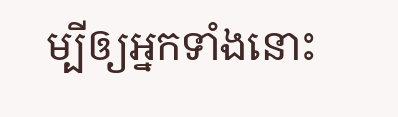ម្បីឲ្យអ្នកទាំងនោះ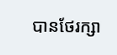បានថែរក្សា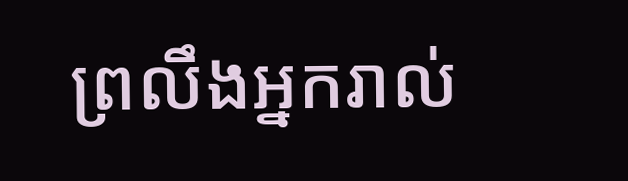ព្រលឹងអ្នករាល់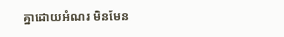គ្នាដោយអំណរ មិនមែន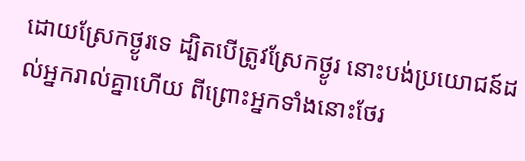ដោយស្រែកថ្ងូរទេ ដ្បិតបើត្រូវស្រែកថ្ងូរ នោះបង់ប្រយោជន៍ដល់អ្នករាល់គ្នាហើយ ពីព្រោះអ្នកទាំងនោះថែរ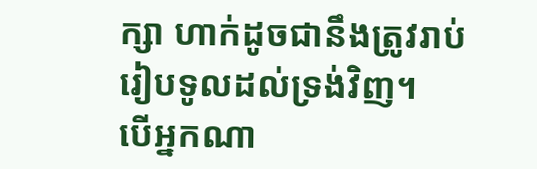ក្សា ហាក់ដូចជានឹងត្រូវរាប់រៀបទូលដល់ទ្រង់វិញ។
បើអ្នកណា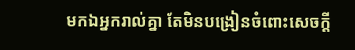មកឯអ្នករាល់គ្នា តែមិនបង្រៀនចំពោះសេចក្ដី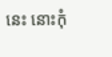នេះ នោះកុំ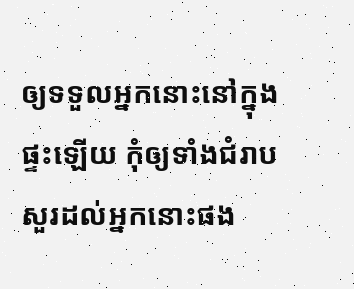ឲ្យទទួលអ្នកនោះនៅក្នុងផ្ទះឡើយ កុំឲ្យទាំងជំរាបសួរដល់អ្នកនោះផង